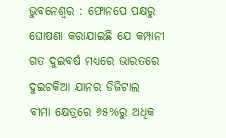ଭୁବନେଶ୍ୱର : ଫୋନପେ ପକ୍ଷରୁ ଘୋଷଣା କରାଯାଇଛି ଯେ କମ୍ପାନୀ ଗତ ଦୁଇବର୍ଷ ମଧ୍ୟରେ ଭାରତରେ ଦୁଇଚକିଆ ଯାନର ଡିଜିଟାଲ ବୀମା କ୍ଷେତ୍ରରେ ୬୫%ରୁ ଅଧିକ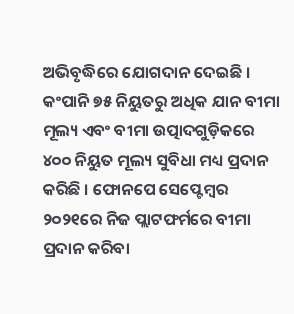ଅଭିବୃଦ୍ଧିରେ ଯୋଗଦାନ ଦେଇଛି । କଂପାନି ୭୫ ନିୟୁତରୁ ଅଧିକ ଯାନ ବୀମା ମୂଲ୍ୟ ଏବଂ ବୀମା ଉତ୍ପାଦଗୁଡ଼ିକରେ ୪୦୦ ନିୟୁତ ମୂଲ୍ୟ ସୁବିଧା ମଧ୍ୟ ପ୍ରଦାନ କରିଛି । ଫୋନପେ ସେପ୍ଟେମ୍ବର ୨୦୨୧ରେ ନିଜ ପ୍ଲାଟଫର୍ମରେ ବୀମା ପ୍ରଦାନ କରିବା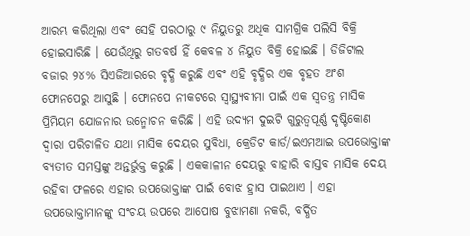ଆରମ୍ଭ କରିଥିଲା ଏବଂ ସେହି ପରଠାରୁ ୯ ନିୟୁତରୁ ଅଧିକ ସାମଗ୍ରିକ ପଲିସି ବିକ୍ରି ହୋଇସାରିଛି । ଯେଉଁଥିରୁ ଗତବର୍ଷ ହିଁ କେବଳ ୪ ନିୟୁତ ବିକ୍ରି ହୋଇଛି । ଡିଜିଟାଲ ବଜାର ୨୪% ସିଏଜିଆରରେ ବୃଦ୍ଧି କରୁଛି ଏବଂ ଏହି ବୃଦ୍ଧିର ଏକ ବୃହତ ଅଂଶ ଫୋନପେରୁ ଆସୁଛି । ଫୋନପେ ନୀକଟରେ ସ୍ୱାସ୍ଥ୍ୟବୀମା ପାଇଁ ଏକ ସ୍ୱତନ୍ତ୍ର ମାସିକ ପ୍ରିମିୟମ ଯୋଜନାର ଉନ୍ମୋଚନ କରିଛି । ଏହି ଉଦ୍ୟମ ଦୁଇଟି ଗୁରୁତ୍ୱପୂର୍ଣ୍ଣ ଦୃଷ୍ଟିକୋଣ ଦ୍ୱାରା ପରିଚାଳିତ ଯଥା ମାସିକ ଦେୟର ସୁବିଧା, କ୍ରେଡିଟ କାର୍ଡ/ଇଏମଆଇ ଉପଭୋକ୍ତାଙ୍କ ବ୍ୟତୀତ ସମସ୍ତଙ୍କୁ ଅନ୍ତର୍ଭୁକ୍ତ କରୁଛି । ଏକକାଳୀନ ଦେୟରୁ ବାହାରି ବାସ୍ତବ ମାସିକ ଦେୟ ରହିବା ଫଳରେ ଏହାର ଉପଭୋକ୍ତାଙ୍କ ପାଇଁ ବୋଝ ହ୍ରାସ ପାଇଥାଏ । ଏହା ଉପଭୋକ୍ତାମାନଙ୍କୁ ସଂଚୟ ଉପରେ ଆପୋଷ ବୁଝାମଣା ନକରି, ବର୍ଦ୍ଧିତ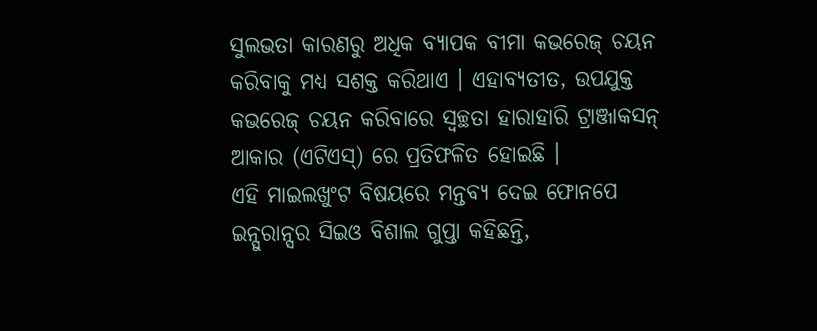ସୁଲଭତା କାରଣରୁ ଅଧିକ ବ୍ୟାପକ ବୀମା କଭରେଜ୍ ଚୟନ କରିବାକୁ ମଧ୍ୟ ସଶକ୍ତ କରିଥାଏ । ଏହାବ୍ୟତୀତ, ଉପଯୁକ୍ତ କଭରେଜ୍ ଚୟନ କରିବାରେ ସ୍ୱଚ୍ଛତା ହାରାହାରି ଟ୍ରାଞ୍ଜାକସନ୍ ଆକାର (ଏଟିଏସ୍) ରେ ପ୍ରତିଫଳିତ ହୋଇଛି ।
ଏହି ମାଇଲଖୁଂଟ ବିଷୟରେ ମନ୍ତବ୍ୟ ଦେଇ ଫୋନପେ ଇନ୍ସୁରାନ୍ସର ସିଇଓ ବିଶାଲ ଗୁପ୍ତା କହିଛନ୍ତି,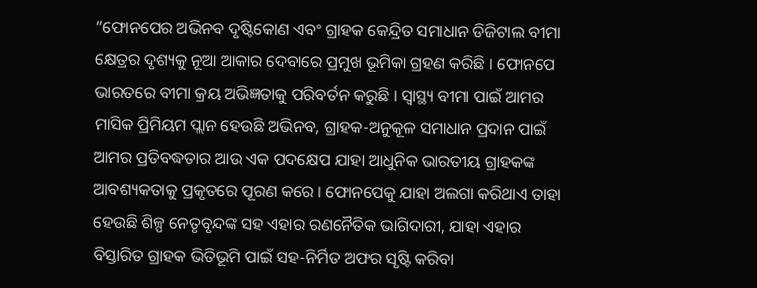“ଫୋନପେର ଅଭିନବ ଦୃଷ୍ଟିକୋଣ ଏବଂ ଗ୍ରାହକ କେନ୍ଦ୍ରିତ ସମାଧାନ ଡିଜିଟାଲ ବୀମା କ୍ଷେତ୍ରର ଦୃଶ୍ୟକୁ ନୂଆ ଆକାର ଦେବାରେ ପ୍ରମୁଖ ଭୂମିକା ଗ୍ରହଣ କରିଛି । ଫୋନପେ ଭାରତରେ ବୀମା କ୍ରୟ ଅଭିଜ୍ଞତାକୁ ପରିବର୍ତନ କରୁଛି । ସ୍ୱାସ୍ଥ୍ୟ ବୀମା ପାଇଁ ଆମର ମାସିକ ପ୍ରିମିୟମ ପ୍ଲାନ ହେଉଛି ଅଭିନବ, ଗ୍ରାହକ-ଅନୁକୂଳ ସମାଧାନ ପ୍ରଦାନ ପାଇଁ ଆମର ପ୍ରତିବଦ୍ଧତାର ଆଉ ଏକ ପଦକ୍ଷେପ ଯାହା ଆଧୁନିକ ଭାରତୀୟ ଗ୍ରାହକଙ୍କ ଆବଶ୍ୟକତାକୁ ପ୍ରକୃତରେ ପୂରଣ କରେ । ଫୋନପେକୁ ଯାହା ଅଲଗା କରିଥାଏ ତାହା ହେଉଛି ଶିଳ୍ପ ନେତୃବୃନ୍ଦଙ୍କ ସହ ଏହାର ରଣନୈତିକ ଭାଗିଦାରୀ, ଯାହା ଏହାର ବିସ୍ତାରିତ ଗ୍ରାହକ ଭିତିଭୂମି ପାଇଁ ସହ-ନିର୍ମିତ ଅଫର ସୃଷ୍ଟି କରିବା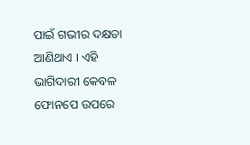ପାଇଁ ଗଭୀର ଦକ୍ଷତା ଆଣିଥାଏ । ଏହି ଭାଗିଦାରୀ କେବଳ ଫୋନପେ ଉପରେ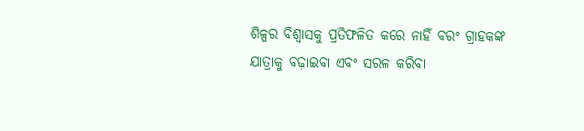ଶିଳ୍ପର ବିଶ୍ୱାସକୁ ପ୍ରତିଫଳିତ କରେ ନାହିଁ ବରଂ ଗ୍ରାହକଙ୍କ ଯାତ୍ରାକୁ ବଢ଼ାଇବା ଏବଂ ସରଳ କରିବା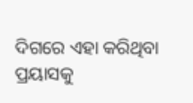ଦିଗରେ ଏହା କରିଥିବା ପ୍ରୟାସକୁ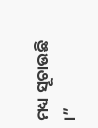ମଧ୍ୟ ସୂଚାଉଛି ।”